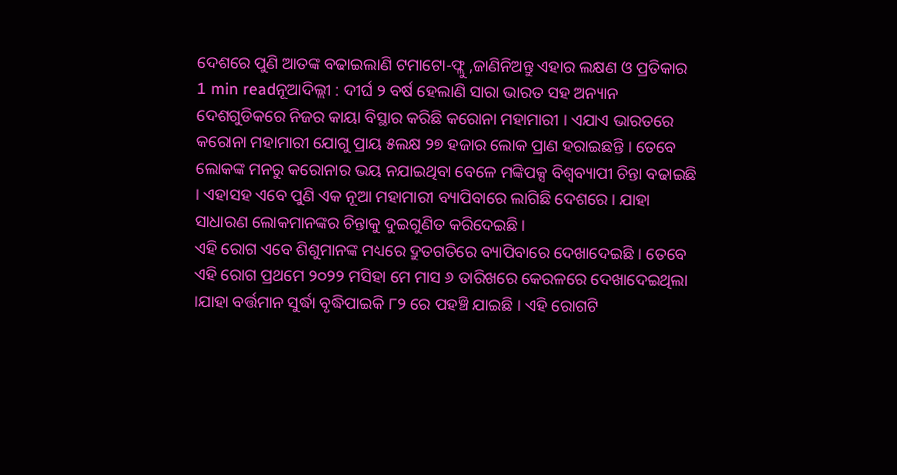ଦେଶରେ ପୁଣି ଆତଙ୍କ ବଢାଇଲାଣି ଟମାଟୋ-ଫ୍ଲୁ ,ଜାଣିନିଅନ୍ତୁ ଏହାର ଲକ୍ଷଣ ଓ ପ୍ରତିକାର
1 min readନୂଆଦିଲ୍ଲୀ : ଦୀର୍ଘ ୨ ବର୍ଷ ହେଲାଣି ସାରା ଭାରତ ସହ ଅନ୍ୟାନ ଦେଶଗୁଡିକରେ ନିଜର କାୟା ବିସ୍ଥାର କରିଛି କରୋନା ମହାମାରୀ । ଏଯାଏ ଭାରତରେ କରୋନା ମହାମାରୀ ଯୋଗୁ ପ୍ରାୟ ୫ଲକ୍ଷ ୨୭ ହଜାର ଲୋକ ପ୍ରାଣ ହରାଇଛନ୍ତି । ତେବେ ଲୋକଙ୍କ ମନରୁ କରୋନାର ଭୟ ନଯାଇଥିବା ବେଳେ ମଙ୍କିପକ୍ସ ବିଶ୍ୱବ୍ୟାପୀ ଚିନ୍ତା ବଢାଇଛି । ଏହାସହ ଏବେ ପୁଣି ଏକ ନୂଆ ମହାମାରୀ ବ୍ୟାପିବାରେ ଲାଗିଛି ଦେଶରେ । ଯାହା ସାଧାରଣ ଲୋକମାନଙ୍କର ଚିନ୍ତାକୁ ଦୁଇଗୁଣିତ କରିଦେଇଛି ।
ଏହି ରୋଗ ଏବେ ଶିଶୁମାନଙ୍କ ମଧ୍ୟରେ ଦ୍ରୁତଗତିରେ ବ୍ୟାପିବାରେ ଦେଖାଦେଇଛି । ତେବେ ଏହି ରୋଗ ପ୍ରଥମେ ୨୦୨୨ ମସିହା ମେ ମାସ ୬ ତାରିଖରେ କେରଳରେ ଦେଖାଦେଇଥିଲା ।ଯାହା ବର୍ତ୍ତମାନ ସୁର୍ଦ୍ଧା ବୃଦ୍ଧିପାଇକି ୮୨ ରେ ପହଞ୍ଚି ଯାଇଛି । ଏହି ରୋଗଟି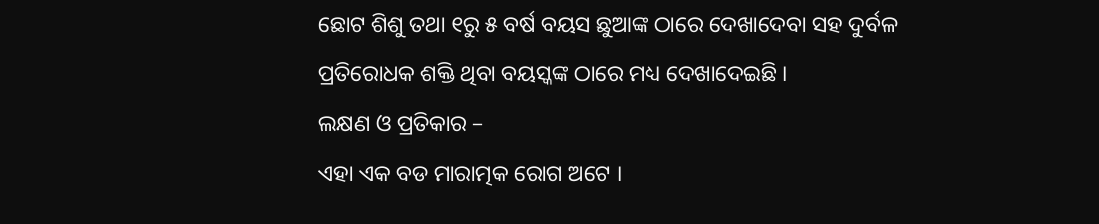ଛୋଟ ଶିଶୁ ତଥା ୧ରୁ ୫ ବର୍ଷ ବୟସ ଛୁଆଙ୍କ ଠାରେ ଦେଖାଦେବା ସହ ଦୁର୍ବଳ ପ୍ରତିରୋଧକ ଶକ୍ତି ଥିବା ବୟସ୍କଙ୍କ ଠାରେ ମଧ୍ୟ ଦେଖାଦେଇଛି ।
ଲକ୍ଷଣ ଓ ପ୍ରତିକାର –
ଏହା ଏକ ବଡ ମାରାତ୍ମକ ରୋଗ ଅଟେ ।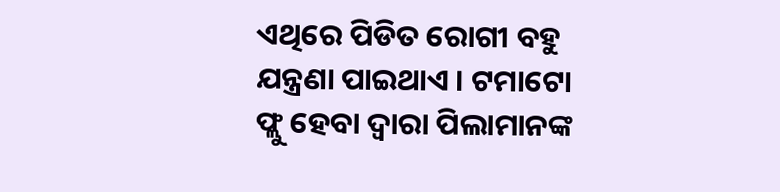ଏଥିରେ ପିଡିତ ରୋଗୀ ବହୁ ଯନ୍ତ୍ରଣା ପାଇଥାଏ । ଟମାଟୋ ଫ୍ଲୁ ହେବା ଦ୍ୱାରା ପିଲାମାନଙ୍କ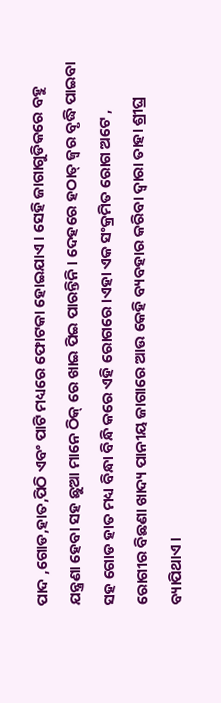ପାଦ ,ଗୋଡ,ହାତ,ପିଠି ଏବଂ ପାଟି ମଧ୍ୟରେ ଫୋଟକା ହୋଇଯାଏ । ସେହି ଜାଗାଗୁଡିକରେ ବହୁ ଯନ୍ତ୍ରଣା ହେବା ସହ ଛୁଆ ମାନେ ଠିକ୍ ରେ ଖାଇ ପିଇ ପାରନ୍ତିନି । ଦେହରେ ହଠାତ୍ ଜ୍ୱର ବୃଦ୍ଧି ପାଇବା ସହ ଗୋଡ ହାତ ମଧ୍ୟ ବିନ୍ଧା ବିନ୍ଧି କରେ ଏହି ରୋଗରେ ।ଏହା ଏକ ସଂକ୍ରମିତ ରୋଗ ଅଟେ , ରୋଗୀର ବିଛଣା ଖାଦ୍ୟ ପାନୀୟ ଜାଗାରେ ଆଉ କେହି ବ୍ୟବହାର କରିବା ଦ୍ୱାରା ତାହା ଶ୍ରୀଘ୍ର ବ୍ୟାପିଥାଏ ।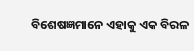ବିଶେଷଜ୍ଞମାନେ ଏହାକୁ ଏକ ବିରଳ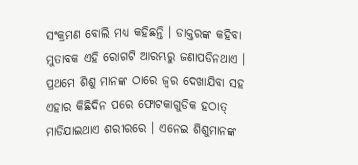ସଂକ୍ରମଣ ବୋଲି ମଧ୍ୟ କହିଛନ୍ତି । ଡାକ୍ତରଙ୍କ କହିବା ମୁତାବକ ଏହି ରୋଗଟି ଆରମ୍ଭରୁ ଜଣାପଡିନଥାଏ । ପ୍ରଥମେ ଶିଶୁ ମାନଙ୍କ ଠାରେ ଜ୍ୱର ଦେଖାଯିବା ସହ ଏହାର କିଛିଦିନ ପରେ ଫୋଟକାଗୁଡିକ ହଠାତ୍ ମାଡିଯାଇଥାଏ ଶରୀରରେ । ଏନେଇ ଶିଶୁମାନଙ୍କ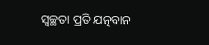ସ୍ୱଚ୍ଛତା ପ୍ରତି ଯତ୍ନବାନ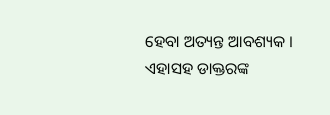ହେବା ଅତ୍ୟନ୍ତ ଆବଶ୍ୟକ । ଏହାସହ ଡାକ୍ତରଙ୍କ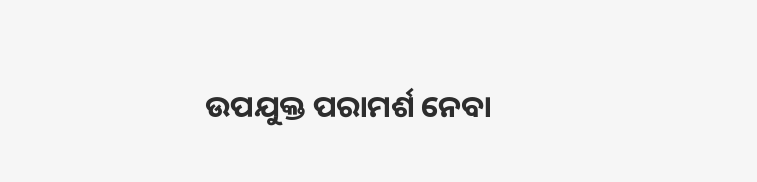ଉପଯୁକ୍ତ ପରାମର୍ଶ ନେବା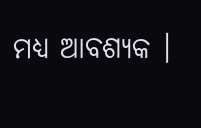ମଧ୍ୟ ଆବଶ୍ୟକ ।